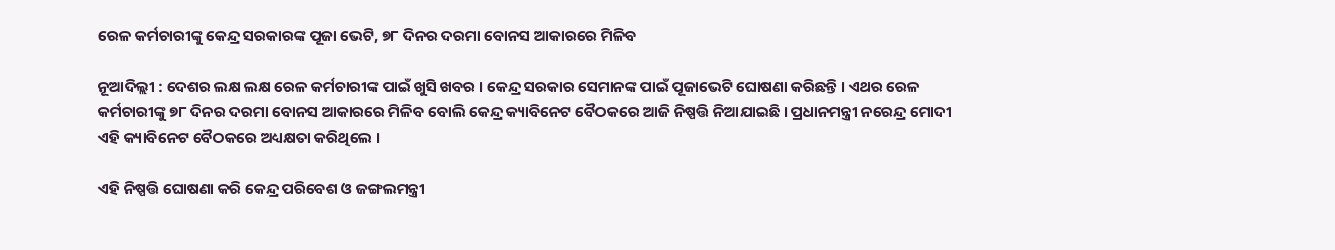ରେଳ କର୍ମଚାରୀଙ୍କୁ କେନ୍ଦ୍ର ସରକାରଙ୍କ ପୂଜା ଭେଟି, ୭୮ ଦିନର ଦରମା ବୋନସ ଆକାରରେ ମିଳିବ

ନୂଆଦିଲ୍ଲୀ : ଦେଶର ଲକ୍ଷ ଲକ୍ଷ ରେଳ କର୍ମଚାରୀଙ୍କ ପାଇଁ ଖୁସି ଖବର । କେନ୍ଦ୍ର ସରକାର ସେମାନଙ୍କ ପାଇଁ ପୂଜାଭେଟି ଘୋଷଣା କରିଛନ୍ତି । ଏଥର ରେଳ କର୍ମଚାରୀଙ୍କୁ ୭୮ ଦିନର ଦରମା ବୋନସ ଆକାରରେ ମିଳିବ ବୋଲି କେନ୍ଦ୍ର କ୍ୟାବିନେଟ ବୈଠକରେ ଆଜି ନିଷ୍ପତ୍ତି ନିଆଯାଇଛି । ପ୍ରଧାନମନ୍ତ୍ରୀ ନରେନ୍ଦ୍ର ମୋଦୀ ଏହି କ୍ୟାବିନେଟ ବୈଠକରେ ଅଧ୍ୟକ୍ଷତା କରିଥିଲେ ।

ଏହି ନିଷ୍ପତ୍ତି ଘୋଷଣା କରି କେନ୍ଦ୍ର ପରିବେଶ ଓ ଜଙ୍ଗଲମନ୍ତ୍ରୀ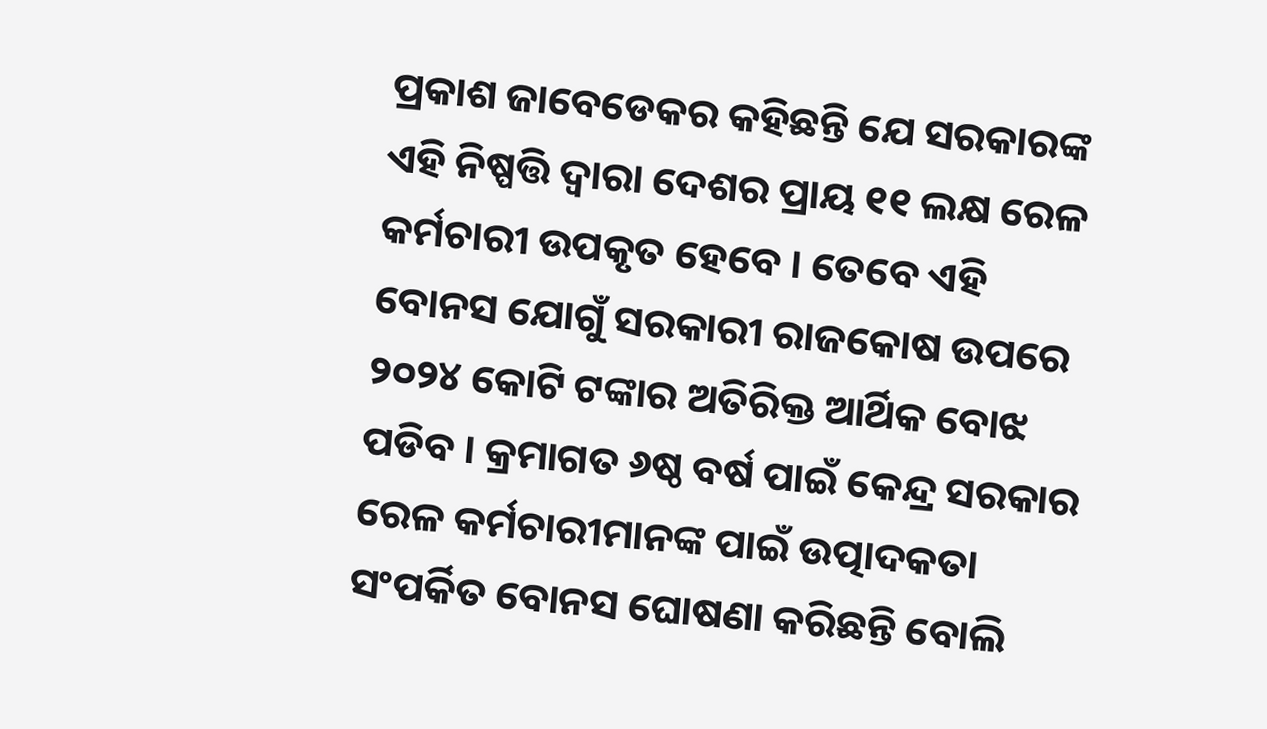ପ୍ରକାଶ ଜାବେଡେକର କହିଛନ୍ତି ଯେ ସରକାରଙ୍କ ଏହି ନିଷ୍ପତ୍ତି ଦ୍ୱାରା ଦେଶର ପ୍ରାୟ ୧୧ ଲକ୍ଷ ରେଳ କର୍ମଚାରୀ ଉପକୃତ ହେବେ । ତେବେ ଏହି ବୋନସ ଯୋଗୁଁ ସରକାରୀ ରାଜକୋଷ ଉପରେ ୨୦୨୪ କୋଟି ଟଙ୍କାର ଅତିରିକ୍ତ ଆର୍ଥିକ ବୋଝ ପଡିବ । କ୍ରମାଗତ ୬ଷ୍ଠ ବର୍ଷ ପାଇଁ କେନ୍ଦ୍ର ସରକାର ରେଳ କର୍ମଚାରୀମାନଙ୍କ ପାଇଁ ଉତ୍ପାଦକତା ସଂପର୍କିତ ବୋନସ ଘୋଷଣା କରିଛନ୍ତି ବୋଲି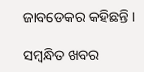ଜାବଡେକର କହିଛନ୍ତି ।

ସମ୍ବନ୍ଧିତ ଖବର